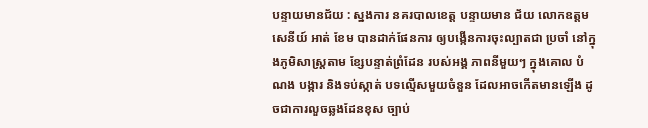បន្ទាយមានជ័យ : ស្នងការ នគរបាលខេត្ត បន្ទាយមាន ជ័យ លោកឧត្តមសេនីយ៍ អាត់ ខែម បានដាក់ផែនការ ឲ្យបង្កើនការចុះល្បាតជា ប្រចាំ នៅក្នុងភូមិសាស្ត្រតាម ខ្សែបន្ទាត់ព្រំដែន របស់អង្គ ភាពនីមួយៗ ក្នុងគោល បំណង បង្ការ និងទប់ស្កាត់ បទល្មើសមួយចំនួន ដែលអាចកើតមានឡើង ដូចជាការលួចឆ្លងដែនខុស ច្បាប់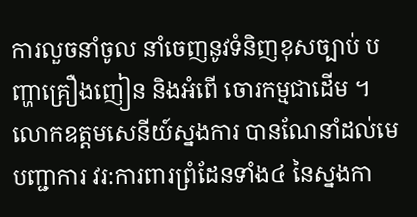ការលួចនាំចូល នាំចេញនូវទំនិញខុសច្បាប់ បញ្ហាគ្រឿងញៀន និងអំពើ ចោរកម្មជាដើម ។
លោកឧត្តមសេនីយ៍ស្នងការ បានណែនាំដល់មេបញ្ជាការ វរ:ការពារព្រំដែនទាំង៤ នៃស្នងកា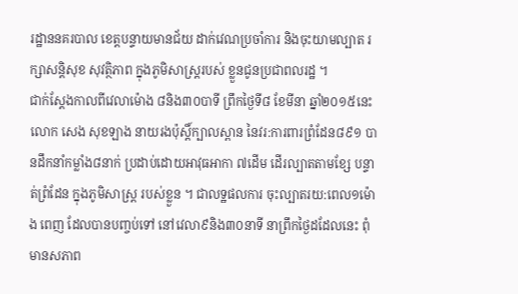រដ្ឋាននគរបាល ខេត្តបន្ទាយមានជ័យ ដាក់វេណប្រចាំការ និងចុះយាមល្បាត រក្សាសន្តិសុខ សុវត្ថិភាព ក្នុងភូមិសាស្ត្ររបស់ ខ្លួនជូនប្រជាពលរដ្ឋ ។
ជាក់ស្តែងកាលពីវេលាម៉ោង ៨និង៣០បាទី ព្រឹកថ្ងៃទី៨ ខែមីនា ឆ្នាំ២០១៥នេះ លោក សេង សុខឡាង នាយរងប៉ុស្តិ៍ក្បាលស្ពាន នៃវរ:ការពារព្រំដែន៨៩១ បានដឹកនាំកម្លាំង៨នាក់ ប្រដាប់ដោយអាវុធអាកា ៧ដើម ដើរល្បាតតាមខ្សែ បន្ទាត់ព្រំដែន ក្នុងភូមិសាស្ត្រ របស់ខ្លួន ។ ជាលទ្ឋផលការ ចុះល្បាតរយ:ពេល១ម៉ោង ពេញ ដែលបានបញ្ចប់ទៅ នៅវេលា៩និង៣០នាទី នាព្រឹកថ្ងៃដដែលនេះ ពុំមានសភាព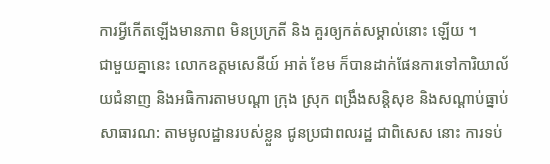ការអ្វីកើតឡើងមានភាព មិនប្រក្រតី និង គួរឲ្យកត់សម្គាល់នោះ ឡើយ ។
ជាមួយគ្នានេះ លោកឧត្តមសេនីយ៍ អាត់ ខែម ក៏បានដាក់ផែនការទៅការិយាល័យជំនាញ និងអធិការតាមបណ្តា ក្រុង ស្រុក ពង្រឹងសន្តិសុខ និងសណ្តាប់ធ្នាប់សាធារណ: តាមមូលដ្ឋានរបស់ខ្លួន ជូនប្រជាពលរដ្ឋ ជាពិសេស នោះ ការទប់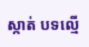ស្កាត់ បទល្មើ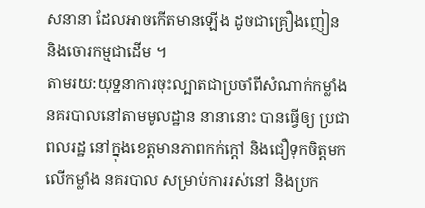សនានា ដែលអាចកើតមានឡើង ដូចជាគ្រឿងញៀន និងចោរកម្មជាដើម ។
តាមរយ:យុទ្ឋនាការចុះល្បាតជាប្រចាំពីសំណាក់កម្លាំង នគរបាលនៅតាមមូលដ្ឋាន នានានោះ បានធ្វើឲ្យ ប្រជាពលរដ្ឋ នៅក្នុងខេត្តមានភាពកក់ក្តៅ និងជឿទុកចិត្តមកលើកម្លាំង នគរបាល សម្រាប់ការរស់នៅ និងប្រក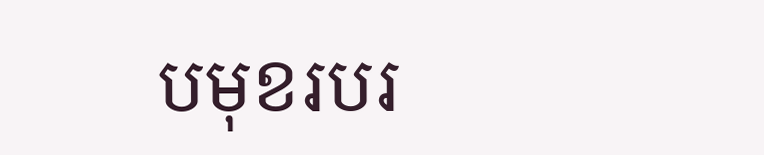បមុខរបរ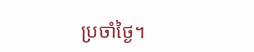ប្រចាំថ្ងៃ។